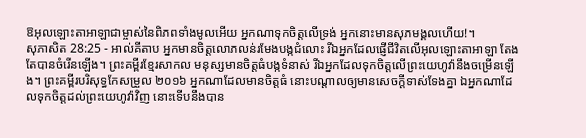ឱអុលឡោះតាអាឡាជាម្ចាស់នៃពិភពទាំងមូលអើយ អ្នកណាទុកចិត្តលើទ្រង់ អ្នកនោះមានសុភមង្គលហើយ!។
សុភាសិត 28:25 - អាល់គីតាប អ្នកមានចិត្តលោភលន់រមែងបង្កជំលោះ រីឯអ្នកដែលផ្ញើជីវិតលើអុលឡោះតាអាឡា តែងតែបានចំរើនឡើង។ ព្រះគម្ពីរខ្មែរសាកល មនុស្សមានចិត្តធំបង្កទំនាស់ រីឯអ្នកដែលទុកចិត្តលើព្រះយេហូវ៉ានឹងចម្រើនឡើង។ ព្រះគម្ពីរបរិសុទ្ធកែសម្រួល ២០១៦ អ្នកណាដែលមានចិត្តធំ នោះបណ្ដាលឲ្យមានសេចក្ដីទាស់ទែងគ្នា ឯអ្នកណាដែលទុកចិត្តដល់ព្រះយេហូវ៉ាវិញ នោះទើបនឹងបាន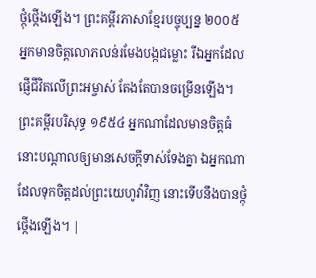ថ្កុំថ្កើងឡើង។ ព្រះគម្ពីរភាសាខ្មែរបច្ចុប្បន្ន ២០០៥ អ្នកមានចិត្តលោភលន់រមែងបង្កជម្លោះ រីឯអ្នកដែលផ្ញើជីវិតលើព្រះអម្ចាស់ តែងតែបានចម្រើនឡើង។ ព្រះគម្ពីរបរិសុទ្ធ ១៩៥៤ អ្នកណាដែលមានចិត្តធំ នោះបណ្តាលឲ្យមានសេចក្ដីទាស់ទែងគ្នា ឯអ្នកណាដែលទុកចិត្តដល់ព្រះយេហូវ៉ាវិញ នោះទើបនឹងបានថ្កុំថ្កើងឡើង។ |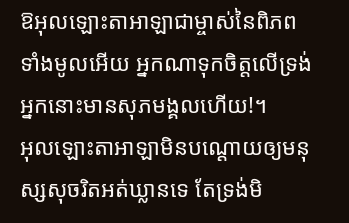ឱអុលឡោះតាអាឡាជាម្ចាស់នៃពិភពទាំងមូលអើយ អ្នកណាទុកចិត្តលើទ្រង់ អ្នកនោះមានសុភមង្គលហើយ!។
អុលឡោះតាអាឡាមិនបណ្ដោយឲ្យមនុស្សសុចរិតអត់ឃ្លានទេ តែទ្រង់មិ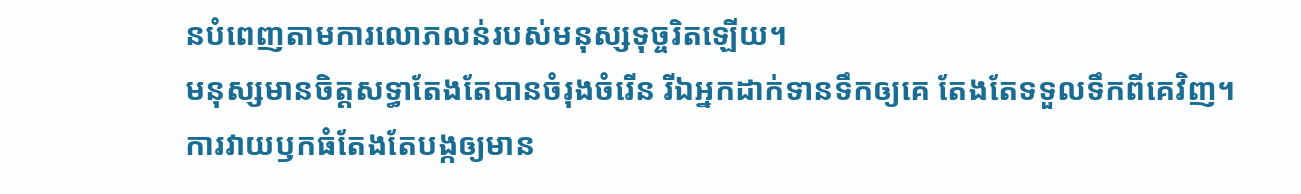នបំពេញតាមការលោភលន់របស់មនុស្សទុច្ចរិតឡើយ។
មនុស្សមានចិត្តសទ្ធាតែងតែបានចំរុងចំរើន រីឯអ្នកដាក់ទានទឹកឲ្យគេ តែងតែទទួលទឹកពីគេវិញ។
ការវាយឫកធំតែងតែបង្កឲ្យមាន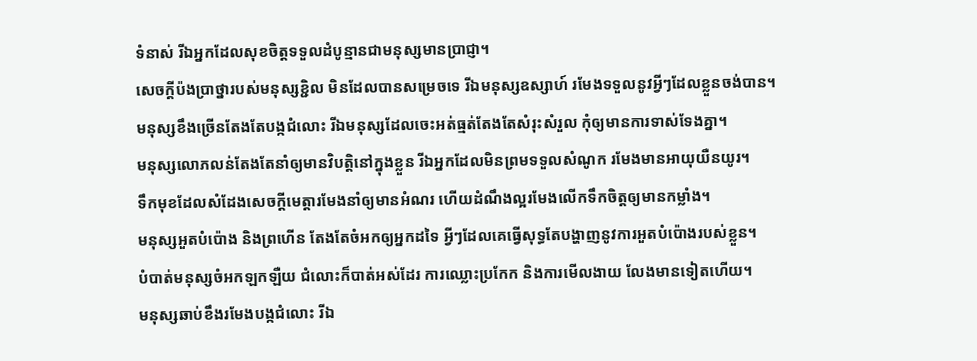ទំនាស់ រីឯអ្នកដែលសុខចិត្តទទួលដំបូន្មានជាមនុស្សមានប្រាជ្ញា។
សេចក្ដីប៉ងប្រាថ្នារបស់មនុស្សខ្ជិល មិនដែលបានសម្រេចទេ រីឯមនុស្សឧស្សាហ៍ រមែងទទួលនូវអ្វីៗដែលខ្លួនចង់បាន។
មនុស្សខឹងច្រើនតែងតែបង្កជំលោះ រីឯមនុស្សដែលចេះអត់ធ្មត់តែងតែសំរុះសំរួល កុំឲ្យមានការទាស់ទែងគ្នា។
មនុស្សលោភលន់តែងតែនាំឲ្យមានវិបត្តិនៅក្នុងខ្លួន រីឯអ្នកដែលមិនព្រមទទួលសំណូក រមែងមានអាយុយឺនយូរ។
ទឹកមុខដែលសំដែងសេចក្ដីមេត្តារមែងនាំឲ្យមានអំណរ ហើយដំណឹងល្អរមែងលើកទឹកចិត្តឲ្យមានកម្លាំង។
មនុស្សអួតបំប៉ោង និងព្រហើន តែងតែចំអកឲ្យអ្នកដទៃ អ្វីៗដែលគេធ្វើសុទ្ធតែបង្ហាញនូវការអួតបំប៉ោងរបស់ខ្លួន។
បំបាត់មនុស្សចំអកឡកឡឺយ ជំលោះក៏បាត់អស់ដែរ ការឈ្លោះប្រកែក និងការមើលងាយ លែងមានទៀតហើយ។
មនុស្សឆាប់ខឹងរមែងបង្កជំលោះ រីឯ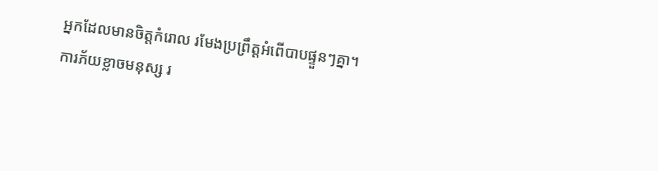អ្នកដែលមានចិត្តកំរោល រមែងប្រព្រឹត្តអំពើបាបផ្ទួនៗគ្នា។
ការភ័យខ្លាចមនុស្ស រ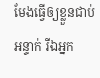មែងធ្វើឲ្យខ្លួនជាប់អន្ទាក់ រីឯអ្នក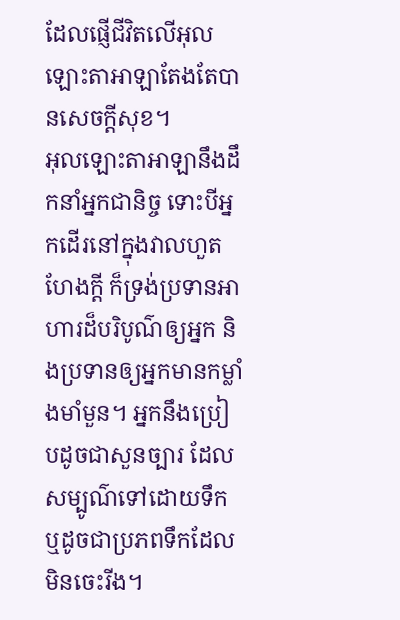ដែលផ្ញើជីវិតលើអុលឡោះតាអាឡាតែងតែបានសេចក្ដីសុខ។
អុលឡោះតាអាឡានឹងដឹកនាំអ្នកជានិច្ច ទោះបីអ្នកដើរនៅក្នុងវាលហួតហែងក្ដី ក៏ទ្រង់ប្រទានអាហារដ៏បរិបូណ៌ឲ្យអ្នក និងប្រទានឲ្យអ្នកមានកម្លាំងមាំមួន។ អ្នកនឹងប្រៀបដូចជាសួនច្បារ ដែលសម្បូណ៌ទៅដោយទឹក ឬដូចជាប្រភពទឹកដែលមិនចេះរីង។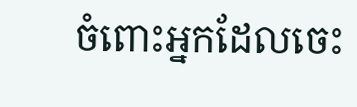ចំពោះអ្នកដែលចេះ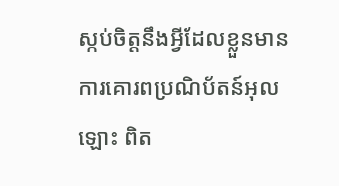ស្កប់ចិត្ដនឹងអ្វីដែលខ្លួនមាន ការគោរពប្រណិប័តន៍អុលឡោះ ពិត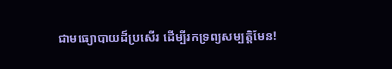ជាមធ្យោបាយដ៏ប្រសើរ ដើម្បីរកទ្រព្យសម្បត្តិមែន!